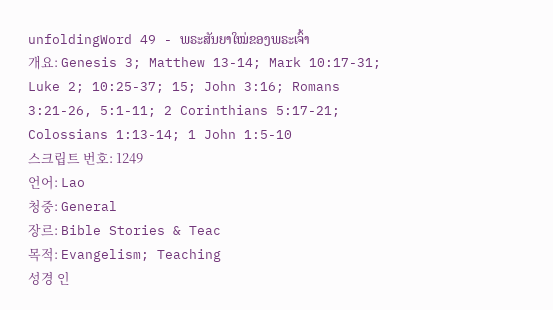unfoldingWord 49 - ພຣະສັນຍາໃໝ່ຂອງພຣະເຈົ້າ
개요: Genesis 3; Matthew 13-14; Mark 10:17-31; Luke 2; 10:25-37; 15; John 3:16; Romans 3:21-26, 5:1-11; 2 Corinthians 5:17-21; Colossians 1:13-14; 1 John 1:5-10
스크립트 번호: 1249
언어: Lao
청중: General
장르: Bible Stories & Teac
목적: Evangelism; Teaching
성경 인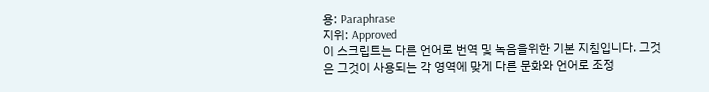용: Paraphrase
지위: Approved
이 스크립트는 다른 언어로 번역 및 녹음을위한 기본 지침입니다. 그것은 그것이 사용되는 각 영역에 맞게 다른 문화와 언어로 조정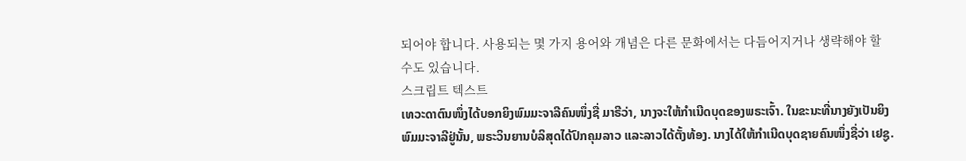되어야 합니다. 사용되는 몇 가지 용어와 개념은 다른 문화에서는 다듬어지거나 생략해야 할 수도 있습니다.
스크립트 텍스트
ເທວະດາຕົນໜຶ່ງໄດ້ບອກຍິງພົມມະຈາລີຄົນໜຶ່ງຊື່ ມາຣີວ່າ, ນາງຈະໃຫ້ກໍາເນີດບຸດຂອງພຣະເຈົ້າ. ໃນຂະນະທີ່ນາງຍັງເປັນຍິງພົມມະຈາລີຢູ່ນັ້ນ, ພຣະວິນຍານບໍລິສຸດໄດ້ປົກຄຸມລາວ ແລະລາວໄດ້ຕັ້ງທ້ອງ. ນາງໄດ້ໃຫ້ກໍາເນີດບຸດຊາຍຄົນໜຶ່ງຊື່ວ່າ ເຢຊູ.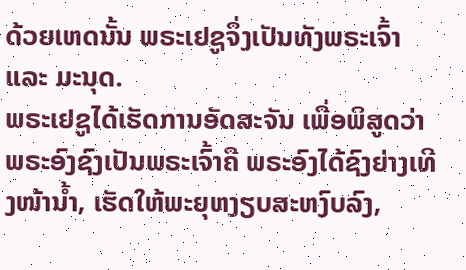ດ້ວຍເຫດນັ້ນ ພຣະເຢຊູຈຶ່ງເປັນທັງພຣະເຈົ້າ ແລະ ມະນຸດ.
ພຣະເຢຊູໄດ້ເຮັດການອັດສະຈັນ ເພື່ອພິສູດວ່າ ພຣະອົງຊົງເປັນພຣະເຈົ້າຄື ພຣະອົງໄດ້ຊົງຍ່າງເທີງໜ້ານໍ້າ, ເຮັດໃຫ້ພະຍຸຫງຽບສະຫງົບລົງ,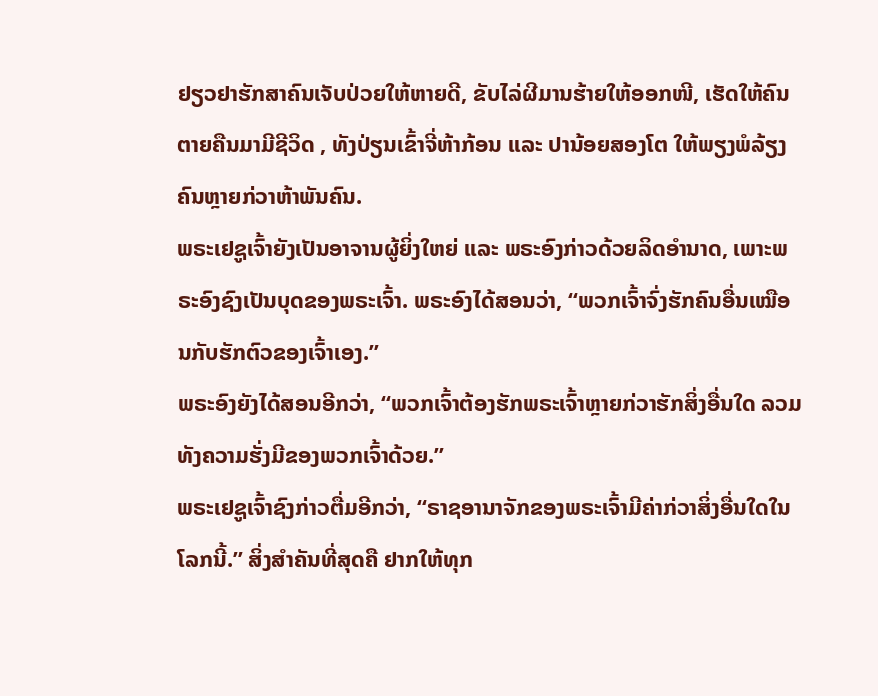ຢຽວຢາຮັກສາຄົນເຈັບປ່ວຍໃຫ້ຫາຍດີ, ຂັບໄລ່ຜີມານຮ້າຍໃຫ້ອອກໜີ, ເຮັດໃຫ້ຄົນຕາຍຄືນມາມີຊີວິດ , ທັງປ່ຽນເຂົ້າຈີ່ຫ້າກ້ອນ ແລະ ປານ້ອຍສອງໂຕ ໃຫ້ພຽງພໍລ້ຽງຄົນຫຼາຍກ່ວາຫ້າພັນຄົນ.
ພຣະເຢຊູເຈົ້າຍັງເປັນອາຈານຜູ້ຍິ່ງໃຫຍ່ ແລະ ພຣະອົງກ່າວດ້ວຍລິດອໍານາດ, ເພາະພຣະອົງຊົງເປັນບຸດຂອງພຣະເຈົ້າ. ພຣະອົງໄດ້ສອນວ່າ, “ພວກເຈົ້າຈົ່ງຮັກຄົນອື່ນເໝືອນກັບຮັກຕົວຂອງເຈົ້າເອງ.”
ພຣະອົງຍັງໄດ້ສອນອີກວ່າ, “ພວກເຈົ້າຕ້ອງຮັກພຣະເຈົ້າຫຼາຍກ່ວາຮັກສິ່ງອື່ນໃດ ລວມທັງຄວາມຮັ່ງມີຂອງພວກເຈົ້າດ້ວຍ.”
ພຣະເຢຊູເຈົ້າຊົງກ່າວຕື່ມອີກວ່າ, “ຣາຊອານາຈັກຂອງພຣະເຈົ້າມີຄ່າກ່ວາສິ່ງອື່ນໃດໃນໂລກນີ້.” ສິ່ງສໍາຄັນທີ່ສຸດຄື ຢາກໃຫ້ທຸກ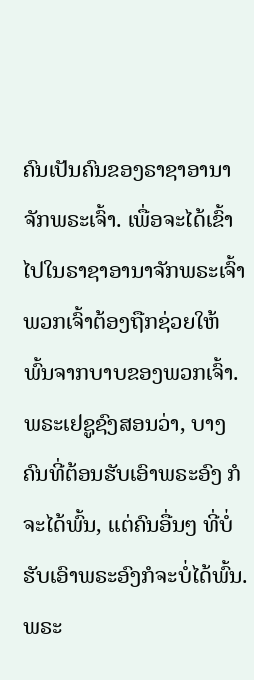ຄົນເປັນຄົນຂອງຣາຊາອານາຈັກພຣະເຈົ້າ. ເພື່ອຈະໄດ້ເຂົ້າໄປໃນຣາຊາອານາຈັກພຣະເຈົ້າ ພວກເຈົ້າຕ້ອງຖືກຊ່ວຍໃຫ້ພົ້ນຈາກບາບຂອງພວກເຈົ້າ.
ພຣະເຢຊູຊົງສອນວ່າ, ບາງຄົນທີ່ຕ້ອນຮັບເອົາພຣະອົງ ກໍຈະໄດ້ພົ້ນ, ແຕ່ຄົນອື່ນໆ ທີ່ບໍ່ຮັບເອົາພຣະອົງກໍຈະບໍ່ໄດ້ພົ້ນ. ພຣະ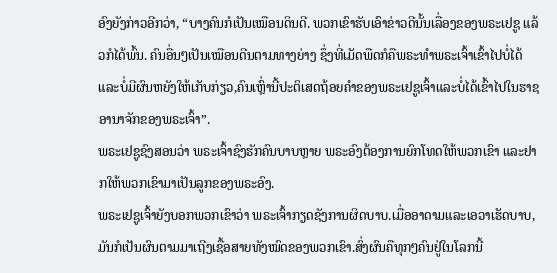ອົງຍັງກ່າວອີກວ່າ, “ບາງຄົນກໍເປັນເໝືອນດິນດີ. ພວກເຂົາຮັບເອົາຂ່າວດີນັ້ນເລື່ອງຂອງພຣະເຢຊູ ແລ້ວກໍໄດ້ພົ້ນ. ຄົນອື່ນໆເປັນເໝືອນດີນຕາມທາງຍ່າງ ຊຶ່ງທີ່ເມັດພືດກໍຄືພຣະທຳພຣະເຈົ້າເຂົ້າໄປບໍ່ໄດ້ ແລະບໍ່ມີຜົນຫຍັງໃຫ້ເກັບກ່ຽວ,ຄົນເຫຼົ່ານີ້ປະຕິເສດຖ້ອຍຄຳຂອງພຣະເຢຊູເຈົ້າແລະບໍ່ໄດ້ເຂົ້າໄປໃນຮາຊອານາຈັກຂອງພຣະເຈົ້າ”.
ພຣະເຢຊູຊົງສອນວ່າ ພຣະເຈົ້າຊົງຮັກຄົນບາບຫຼາຍ ພຣະອົງຕ້ອງການຍົກໂທດໃຫ້ພວກເຂົາ ແລະຢາກໃຫ້ພວກເຂົາມາເປັນລູກຂອງພຣະອົງ.
ພຣະເຢຊູເຈົ້າຍັງບອກພວກເຂົາວ່າ ພຣະເຈົ້າກຽດຊັງການຜິດບາບ.ເມື່ອອາດາມແລະເອວາເຮັດບາບ,ມັນກໍເປັນຜົນຕາມມາເຖີງເຊື້ອສາຍທັງໝົດຂອງພວກເຂົາ.ສົ່ງຜົນຄືທຸກໆຄົນຢູ່ໃນໂລກນີ້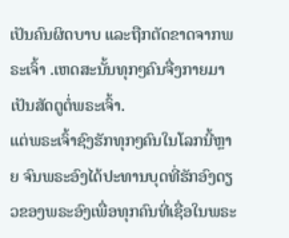ເປັນຄົນຜິດບາບ ແລະຖືກຕັດຂາດຈາກພຣະເຈົ້າ .ເຫດສະນັ້ນທຸກໆຄົນຈື່ງກາຍມາເປັນສັດຕູຕໍ່ພຣະເຈົ້າ.
ແຕ່ພຣະເຈົ້າຊົງຮັກທຸກໆຄົນໃນໂລກນີ້ຫຼາຍ ຈົນພຣະອົງໄດ້ປະທານບຸດທີ່ຮັກອົງດຽວຂອງພຣະອົງເພື່ອທຸກຄົນທີ່ເຊື່ອໃນພຣະ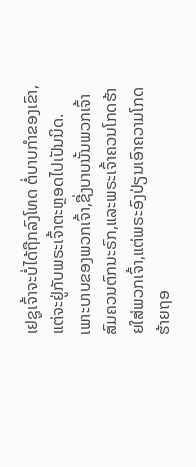ເຢຊູເຈົ້າຈະບໍ່ໄດ້ຖືກລົງໂທດ ຕໍ່ບາບກຳຂອງເຂົາ,ແຕ່ຈະຢູ່ກັບພຣະເຈົ້າຕະຫຼອດໄປເປັນນິດ.
ເພາະບາບຂອງພວກເຈົ້າ,ຊື່ງບາບນັ້ນພວກເຈົ້າສົມຄວນຕົກນະຣົກ,ແລະພຣະເຈົ້າຄວນໂກດຮ້າຍໃສ່ພວກເຈົ້າ,ແຕ່ພຣະອົງປ່ຽນເອົາຄວາມໂກດຮ້າຍຖອ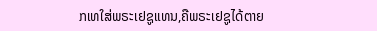ກເທໃສ່ພຣະເຢຊູແທນ,ຄືພຣະເຢຊູໄດ້ຕາຍ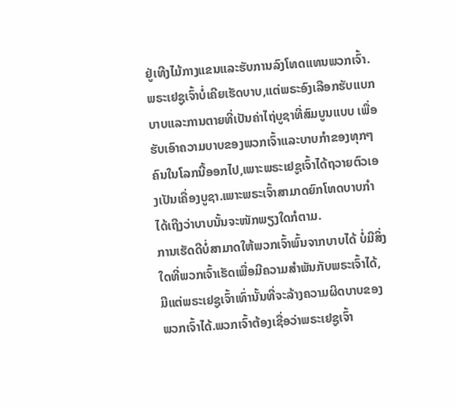ຢູ່ເທີງໄມ້ກາງແຂນແລະຮັບການລົງໂທດແທນພວກເຈົ້າ.
ພຣະເຢຊູເຈົ້າບໍ່ເຄີຍເຮັດບາບ,ແຕ່ພຣະອົງເລືອກຮັບແບກບາບແລະການຕາຍທີ່ເປັນຄ່າໄຖ່ບູຊາທີ່ສົມບູນແບບ ເພື່ອຮັບເອົາຄວາມບາບຂອງພວກເຈົ້າແລະບາບກຳຂອງທຸກໆຄົນໃນໂລກນີ້ອອກໄປ,ເພາະພຣະເຢຊູເຈົ້າໄດ້ຖວາຍຕົວເອງເປັນເຄື່ອງບູຊາ.ເພາະພຣະເຈົ້າສາມາດຍົກໂທດບາບກຳໄດ້ເຖີງວ່າບາບນັ້ນຈະໜັກພຽງໃດກໍຕາມ.
ການເຮັດດີບໍ່ສາມາດໃຫ້ພວກເຈົ້າພົ້ນຈາກບາບໄດ້ ບໍ່ມີສິ່ງໃດທີ່ພວກເຈົ້າເຮັດເພື່ອມີຄວາມສຳພັນກັບພຣະເຈົ້າໄດ້, ມີແຕ່ພຣະເຢຊູເຈົ້າເທົ່ານັ້ນທີ່ຈະລ້າງຄວາມຜິດບາບຂອງພວກເຈົ້າໄດ້.ພວກເຈົ້າຕ້ອງເຊື່ອວ່າພຣະເຢຊູເຈົ້າ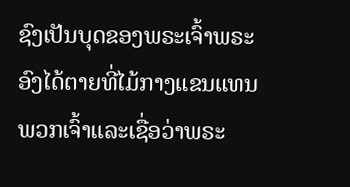ຊົງເປັນບຸດຂອງພຣະເຈົ້າພຣະອົງໄດ້ຕາຍທີ່ໄມ້ກາງແຂນແທນພວກເຈົ້າແລະເຊື່ອວ່າພຣະ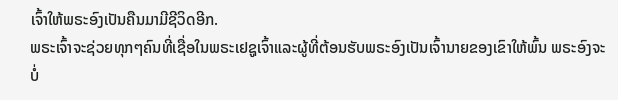ເຈົ້າໃຫ້ພຣະອົງເປັນຄືນມາມີຊີວິດອີກ.
ພຣະເຈົ້າຈະຊ່ວຍທຸກໆຄົນທີ່ເຊື່ອໃນພຣະເຢຊູເຈົ້າແລະຜູ້ທີ່ຕ້ອນຮັບພຣະອົງເປັນເຈົ້ານາຍຂອງເຂົາໃຫ້ພົ້ນ ພຣະອົງຈະບໍ່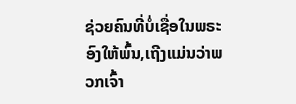ຊ່ວຍຄົນທີ່ບໍ່ເຊື່ອໃນພຣະອົງໃຫ້ພົ້ນ,ເຖີງແມ່ນວ່າພວກເຈົ້າ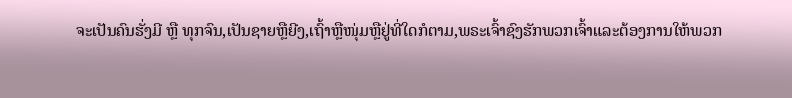ຈະເປັນຄົນຮັ່ງມີ ຫຼື ທຸກຈົນ,ເປັນຊາຍຫຼືຍີງ,ເຖົ້າຫຼືໜຸ່ມຫຼືຢູ່ທີ່ໃດກໍຕາມ,ພຣະເຈົ້າຊົງຮັກພວກເຈົ້າແລະຕ້ອງການໃຫ້ພວກ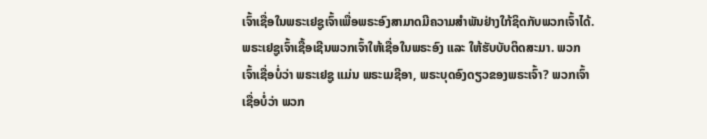ເຈົ້າເຊື່ອໃນພຣະເຢຊູເຈົ້າເພື່ອພຣະອົງສາມາດມີຄວາມສຳພັນຢ່າງໃກ້ຊິດກັບພວກເຈົ້າໄດ້.
ພຣະເຢຊູເຈົ້າເຊື້ອເຊີນພວກເຈົ້າໃຫ້ເຊື່ອໃນພຣະອົງ ແລະ ໃຫ້ຮັບບັບຕິດສະມາ. ພວກເຈົ້າເຊື່ອບໍ່ວ່າ ພຣະເຢຊູ ແມ່ນ ພຣະເມຊີອາ, ພຣະບຸດອົງດຽວຂອງພຣະເຈົ້າ? ພວກເຈົ້າເຊື່ອບໍ່ວ່າ ພວກ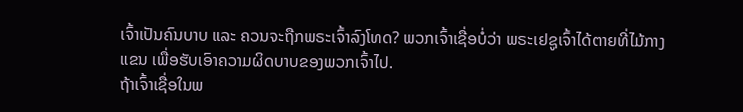ເຈົ້າເປັນຄົນບາບ ແລະ ຄວນຈະຖືກພຣະເຈົ້າລົງໂທດ? ພວກເຈົ້າເຊື່ອບໍ່ວ່າ ພຣະເຢຊູເຈົ້າໄດ້ຕາຍທີ່ໄມ້ກາງແຂນ ເພື່ອຮັບເອົາຄວາມຜິດບາບຂອງພວກເຈົ້າໄປ.
ຖ້າເຈົ້າເຊື່ອໃນພ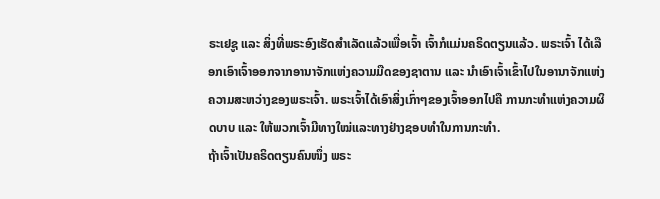ຣະເຢຊູ ແລະ ສິ່ງທີ່ພຣະອົງເຮັດສໍາເລັດແລ້ວເພື່ອເຈົ້າ ເຈົ້າກໍແມ່ນຄຣິດຕຽນແລ້ວ. ພຣະເຈົ້າ ໄດ້ເລືອກເອົາເຈົ້າອອກຈາກອານາຈັກແຫ່ງຄວາມມືດຂອງຊາຕານ ແລະ ນໍາເອົາເຈົ້າເຂົ້າໄປໃນອານາຈັກແຫ່ງຄວາມສະຫວ່າງຂອງພຣະເຈົ້າ. ພຣະເຈົ້າໄດ້ເອົາສິ່ງເກົ່າໆຂອງເຈົ້າອອກໄປຄື ການກະທໍາແຫ່ງຄວາມຜິດບາບ ແລະ ໃຫ້ພວກເຈົ້າມີທາງໃໝ່ແລະທາງຢ່າງຊອບທຳໃນການກະທຳ.
ຖ້າເຈົ້າເປັນຄຣິດຕຽນຄົນໜຶ່ງ ພຣະ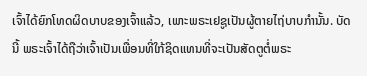ເຈົ້າໄດ້ຍົກໂທດຜິດບາບຂອງເຈົ້າແລ້ວ, ເພາະພຣະເຢຊູເປັນຜູ້ຕາຍໄຖ່ບາບກຳນັ້ນ. ບັດນີ້ ພຣະເຈົ້າໄດ້ຖືວ່າເຈົ້າເປັນເພື່ອນທີ່ໃກ້ຊິດແທນທີ່ຈະເປັນສັດຕູຕໍ່ພຣະ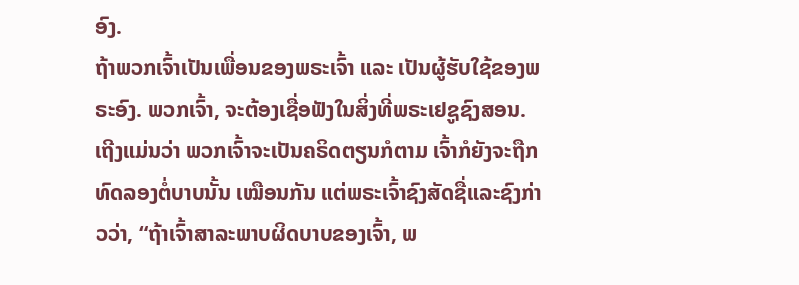ອົງ.
ຖ້າພວກເຈົ້າເປັນເພື່ອນຂອງພຣະເຈົ້າ ແລະ ເປັນຜູ້ຮັບໃຊ້ຂອງພຣະອົງ. ພວກເຈົ້າ, ຈະຕ້ອງເຊື່ອຟັງໃນສິ່ງທີ່ພຣະເຢຊູຊົງສອນ. ເຖີງແມ່ນວ່າ ພວກເຈົ້າຈະເປັນຄຣິດຕຽນກໍຕາມ ເຈົ້າກໍຍັງຈະຖືກທົດລອງຕໍ່ບາບນັ້ນ ເໝືອນກັນ ແຕ່ພຣະເຈົ້າຊົງສັດຊື່ແລະຊົງກ່າວວ່າ, “ຖ້າເຈົ້າສາລະພາບຜິດບາບຂອງເຈົ້າ, ພ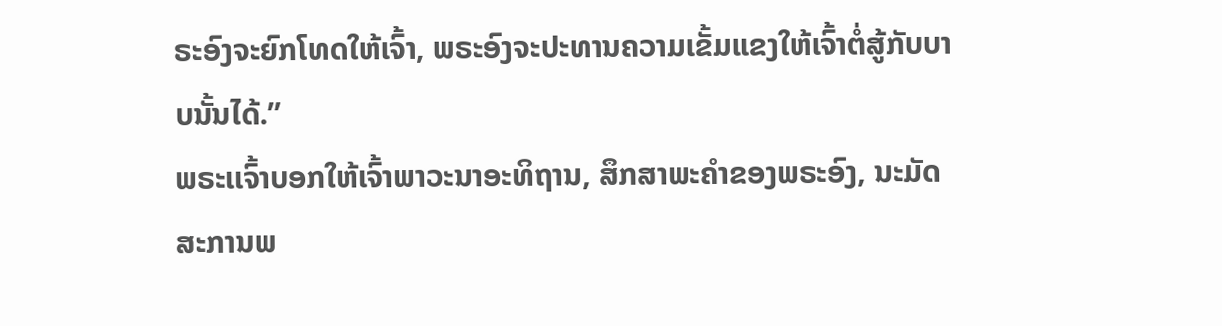ຣະອົງຈະຍົກໂທດໃຫ້ເຈົ້າ, ພຣະອົງຈະປະທານຄວາມເຂັ້ມແຂງໃຫ້ເຈົ້າຕໍ່ສູ້ກັບບາບນັ້ນໄດ້.”
ພຣະເເຈົ້າບອກໃຫ້ເຈົ້າພາວະນາອະທິຖານ, ສຶກສາພະຄໍາຂອງພຣະອົງ, ນະມັດສະການພ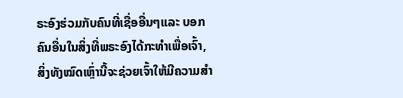ຣະອົງຮ່ວມກັບຄົນທີ່ເຊື່ອອື່ນໆແລະ ບອກຄົນອື່ນໃນສິ່ງທີ່ພຣະອົງໄດ້ກະທໍາເພື່ອເຈົ້າ, ສິ່ງທັງໝົດເຫຼົ່ານີ້ຈະຊ່ວຍເຈົ້າໃຫ້ມີຄວາມສໍາ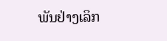ພັນຢ່າງເລິກ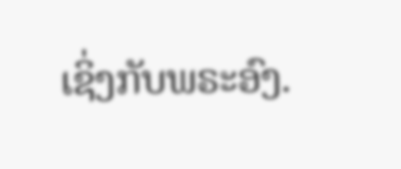ເຊິ່ງກັບພຣະອົງ.